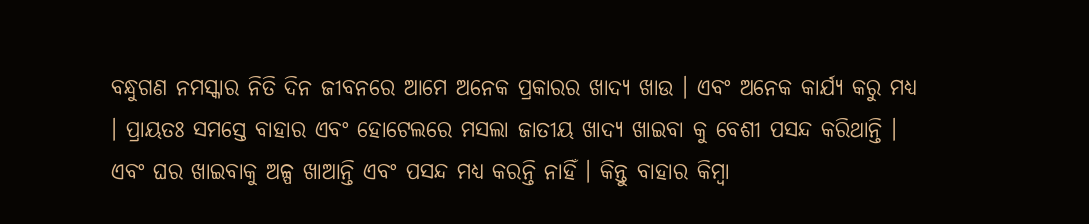ବନ୍ଧୁଗଣ ନମସ୍କାର ନିତି ଦିନ ଜୀବନରେ ଆମେ ଅନେକ ପ୍ରକାରର ଖାଦ୍ୟ ଖାଉ । ଏବଂ ଅନେକ କାର୍ଯ୍ୟ କରୁ ମଧ୍ୟ । ପ୍ରାୟତଃ ସମସ୍ତେ ବାହାର ଏବଂ ହୋଟେଲରେ ମସଲା ଜାତୀୟ ଖାଦ୍ୟ ଖାଇବା କୁ ବେଶୀ ପସନ୍ଦ କରିଥାନ୍ତି । ଏବଂ ଘର ଖାଇବାକୁ ଅଳ୍ପ ଖାଆନ୍ତି ଏବଂ ପସନ୍ଦ ମଧ୍ୟ କରନ୍ତି ନାହିଁ । କିନ୍ତୁ ବାହାର କିମ୍ବା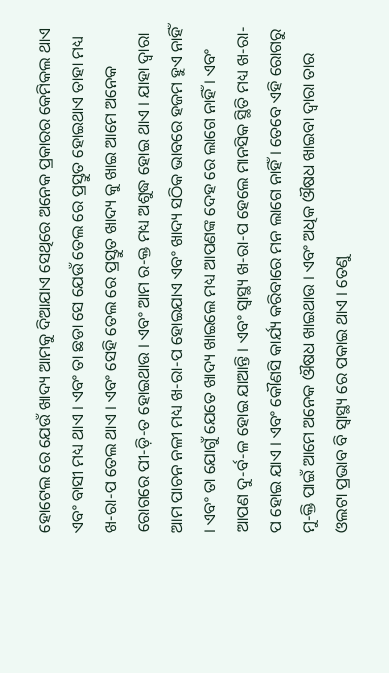ହୋଟେଲ ରେ ଯେଉଁ ଖାଦ୍ୟ ଆମକୁ ଦିଆଯାଏ ସେଥିରେ ଅନେକ ପ୍ରକାରର କେମିକଲ ଥାଏ ଏବଂ ବାସୀ ମଧ୍ୟ ଥାଏ । ଏବଂ ତା ଛଡା ସେ ଯେଉଁ ତେଲ ରେ ପ୍ରସ୍ତୁତ ହୋଇଥାଏ ତାହା ମଧ୍ୟ ଖ-ରା-ପ ତେଲ ଥାଏ । ଏବଂ ସେହି ତେଲ ରେ ପ୍ରସ୍ତୁତ ଖାଦ୍ୟ କୁ ଖାଇ ଆମେ ଅନେକ ରୋଗରେ ପୀ-ଡ଼ି-ତ ହୋଇଥାଉ । ଏବଂ ଆମ ର-କ୍ତ ମଧ୍ୟ ଅଶୁଦ୍ଧ ହୋଇ ଥାଏ । ଯାହା ଦ୍ୱାରା ଆମ ପାଚନ ନଳୀ ମଧ୍ୟ ଖ-ରା-ପ ହୋଇଯାଏ ଏବଂ ଖାଦ୍ୟ ସଠିକ ଭାବରେ ହଜମ ହୁଏ ନାହିଁ । ଏବଂ ତା ଯୋଗୁଁ ଯେତେ ଖାଦ୍ୟ ଖାଇଲେ ମଧ୍ୟ ଆପଣଙ୍କ ଦେହ ରେ ଲାଗେ ନାହିଁ । ଏବଂ ଆପଣ ଦୁ-ର୍ବ-ଳ ହୋଇ ଯାଆନ୍ତି । ଏବଂ ସ୍ୱାସ୍ଥ୍ୟ ଖ-ରା-ପ ହେଲେ ମାନସିକ ସ୍ଥିତି ମଧ୍ୟ ଖ-ରା-ପ ହୋଇ ଯାଏ । ଏବଂ କୌଣସି କାର୍ଯ୍ୟ କରିବାରେ ମନ ଲାଗେ ନାହିଁ । ତେବେ ଏହି ରୋଗରୁ ମୁ-କ୍ତି ପାଇଁ ଆମେ ଅନେକ ଔଷଧ ଖାଇଥାଉ । ଏବଂ ଅଧିକ ଔଷଧ ଖାଇବା ଦ୍ୱାରା ତାର ଓଲଟା ପ୍ରଭାବ ବି ସ୍ୱାସ୍ଥ୍ୟ ରେ ପକାଇ ଥାଏ । ତେଣୁ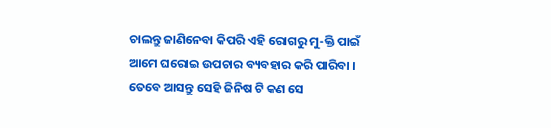ଚାଲନ୍ତୁ ଜାଣିନେବା କିପରି ଏହି ରୋଗରୁ ମୁ-କ୍ତି ପାଇଁ ଆମେ ଘରୋଇ ଉପଚାର ବ୍ୟବହାର କରି ପାରିବା । ତେବେ ଆସନ୍ତୁ ସେହି ଜିନିଷ ଟି କଣ ସେ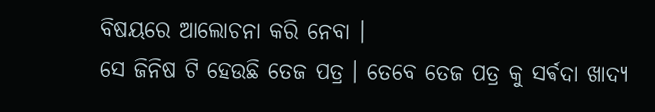ବିଷୟରେ ଆଲୋଚନା କରି ନେବା ।
ସେ ଜିନିଷ ଟି ହେଉଛି ତେଜ ପତ୍ର । ତେବେ ତେଜ ପତ୍ର କୁ ସର୍ଵଦା ଖାଦ୍ୟ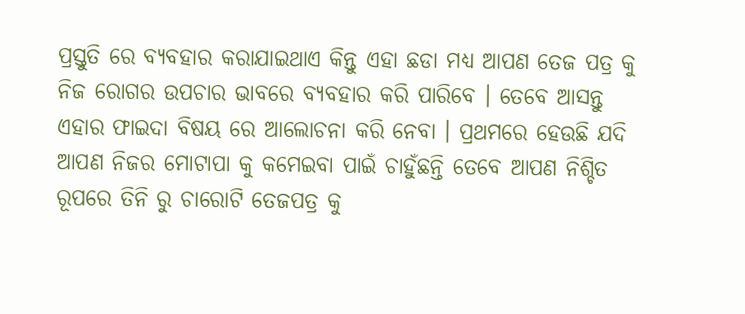ପ୍ରସ୍ତୁତି ରେ ବ୍ୟବହାର କରାଯାଇଥାଏ କିନ୍ତୁ ଏହା ଛଡା ମଧ୍ୟ ଆପଣ ତେଜ ପତ୍ର କୁ ନିଜ ରୋଗର ଉପଚାର ଭାବରେ ବ୍ୟବହାର କରି ପାରିବେ । ତେବେ ଆସନ୍ତୁ ଏହାର ଫାଇଦା ବିଷୟ ରେ ଆଲୋଚନା କରି ନେବା । ପ୍ରଥମରେ ହେଉଛି ଯଦି ଆପଣ ନିଜର ମୋଟାପା କୁ କମେଇବା ପାଇଁ ଚାହୁଁଛନ୍ତି ତେବେ ଆପଣ ନିଶ୍ଚିତ ରୂପରେ ତିନି ରୁ ଚାରୋଟି ତେଜପତ୍ର କୁ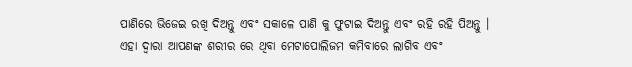ପାଣିରେ ଭିଜେଇ ରଖି ଦିଅନ୍ତୁ ଏବଂ ସକାଳେ ପାଣି କୁ ଫୁଟାଇ ଦିଅନ୍ତୁ ଏବଂ ରହି ରହି ପିଅନ୍ତୁ ।
ଏହା ଦ୍ୱାରା ଆପଣଙ୍କ ଶରୀର ରେ ଥିବା ମେଟାପୋଲିଜମ କମିବାରେ ଲାଗିବ ଏବଂ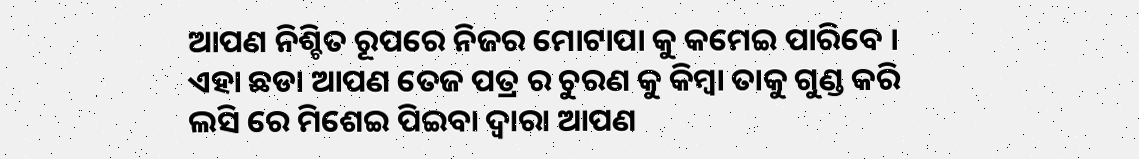ଆପଣ ନିଶ୍ଚିତ ରୂପରେ ନିଜର ମୋଟାପା କୁ କମେଇ ପାରିବେ ।
ଏହା ଛଡା ଆପଣ ତେଜ ପତ୍ର ର ଚୁରଣ କୁ କିମ୍ବା ତାକୁ ଗୁଣ୍ଡ କରି ଲସି ରେ ମିଶେଇ ପିଇବା ଦ୍ୱାରା ଆପଣ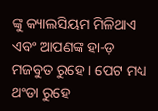ଙ୍କୁ କ୍ୟାଲସିୟମ ମିଳିଥାଏ ଏବଂ ଆପଣଙ୍କ ହା-ଡ଼ ମଜବୁତ ରୁହେ । ପେଟ ମଧ୍ୟ ଥଂଡା ରୁହେ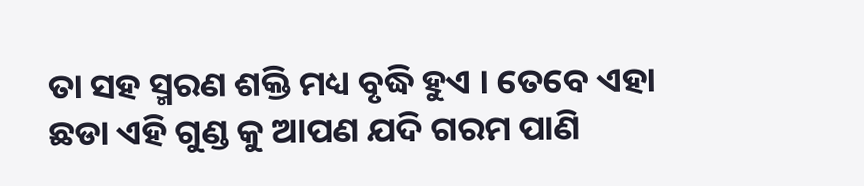ତା ସହ ସ୍ମରଣ ଶକ୍ତି ମଧ୍ୟ ବୃଦ୍ଧି ହୁଏ । ତେବେ ଏହା ଛଡା ଏହି ଗୁଣ୍ଡ କୁ ଆପଣ ଯଦି ଗରମ ପାଣି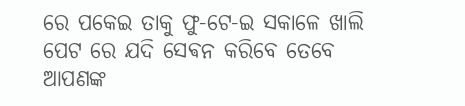ରେ ପକେଇ ତାକୁ ଫୁ-ଟେ-ଇ ସକାଳେ ଖାଲି ପେଟ ରେ ଯଦି ସେଵନ କରିବେ ତେବେ ଆପଣଙ୍କ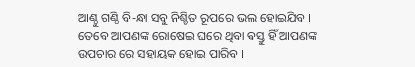ଆଣ୍ଠୁ ଗଣ୍ଠି ବି-ନ୍ଧା ସବୁ ନିଶ୍ଚିତ ରୂପରେ ଭଲ ହୋଇଯିବ ।
ତେବେ ଆପଣଙ୍କ ରୋଷେଇ ଘରେ ଥିବା ଵସ୍ତୁ ହିଁ ଆପଣଙ୍କ ଉପଚାର ରେ ସହାୟକ ହୋଇ ପାରିବ ।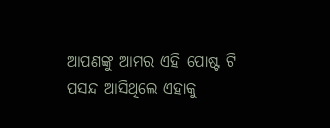ଆପଣଙ୍କୁ ଆମର ଏହି ପୋଷ୍ଟ ଟି ପସନ୍ଦ ଆସିଥିଲେ ଏହାକୁ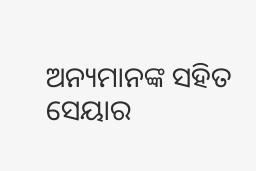ଅନ୍ୟମାନଙ୍କ ସହିତ ସେୟାର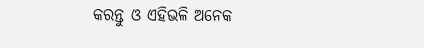କରନ୍ତୁ ଓ ଏହିଭଳି ଅନେକ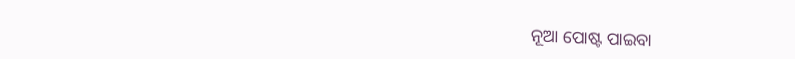ନୂଆ ପୋଷ୍ଟ ପାଇବା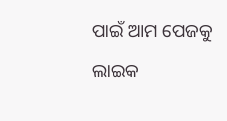ପାଇଁ ଆମ ପେଜକୁ ଲାଇକ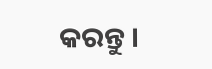କରନ୍ତୁ ।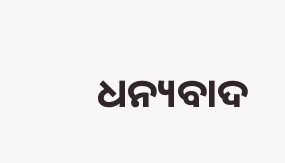ଧନ୍ୟବାଦ